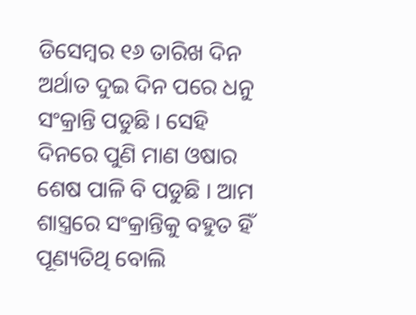ଡିସେମ୍ବର ୧୬ ତାରିଖ ଦିନ ଅର୍ଥାତ ଦୁଇ ଦିନ ପରେ ଧନୁ ସଂକ୍ରାନ୍ତି ପଡୁଛି । ସେହି ଦିନରେ ପୁଣି ମାଣ ଓଷାର ଶେଷ ପାଳି ବି ପଡୁଛି । ଆମ ଶାସ୍ତ୍ରରେ ସଂକ୍ରାନ୍ତିକୁ ବହୁତ ହିଁ ପୂଣ୍ୟତିଥି ବୋଲି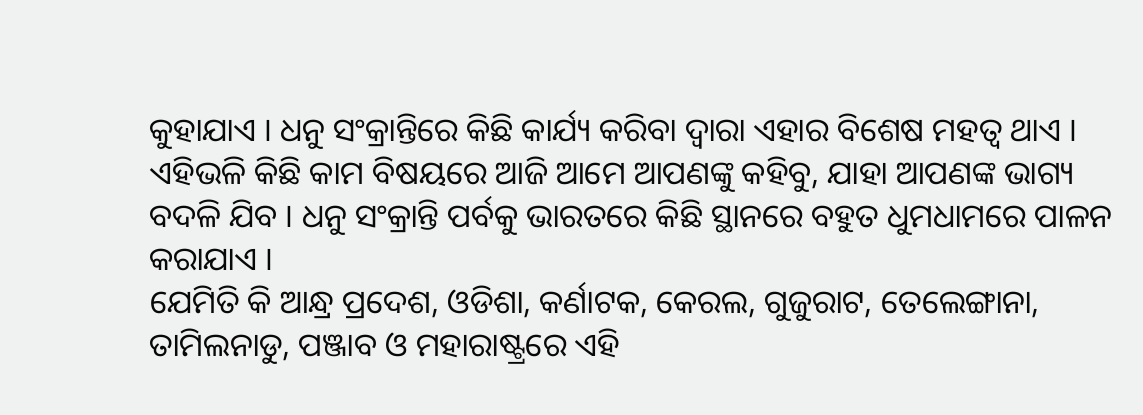କୁହାଯାଏ । ଧନୁ ସଂକ୍ରାନ୍ତିରେ କିଛି କାର୍ଯ୍ୟ କରିବା ଦ୍ଵାରା ଏହାର ବିଶେଷ ମହତ୍ଵ ଥାଏ । ଏହିଭଳି କିଛି କାମ ବିଷୟରେ ଆଜି ଆମେ ଆପଣଙ୍କୁ କହିବୁ, ଯାହା ଆପଣଙ୍କ ଭାଗ୍ୟ ବଦଳି ଯିବ । ଧନୁ ସଂକ୍ରାନ୍ତି ପର୍ବକୁ ଭାରତରେ କିଛି ସ୍ଥାନରେ ବହୁତ ଧୁମଧାମରେ ପାଳନ କରାଯାଏ ।
ଯେମିତି କି ଆନ୍ଧ୍ର ପ୍ରଦେଶ, ଓଡିଶା, କର୍ଣାଟକ, କେରଲ, ଗୁଜୁରାଟ, ତେଲେଙ୍ଗାନା, ତାମିଲନାଡୁ, ପଞ୍ଜାବ ଓ ମହାରାଷ୍ଟ୍ରରେ ଏହି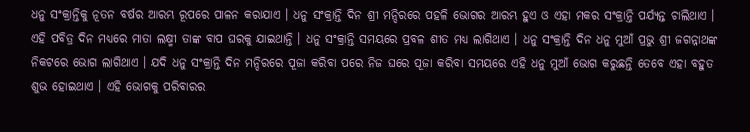ଧନୁ ସଂକ୍ରାନ୍ତିକୁ ନୂତନ ବର୍ଷର ଆରମ୍ଭ ରୂପରେ ପାଳନ କରାଯାଏ । ଧନୁ ସଂକ୍ରାନ୍ତି ଦିନ ଶ୍ରୀ ମନ୍ଦିରରେ ପହଳି ଭୋଗର ଆରମ୍ଭ ହୁଏ ଓ ଏହା ମକର ସଂକ୍ରାନ୍ତି ପର୍ଯ୍ୟନ୍ତ ଚାଲିଥାଏ ।
ଏହି ପବିତ୍ର ଦିନ ମଧ୍ୟରେ ମାତା ଲକ୍ଷ୍ମୀ ତାଙ୍କ ବାପ ଘରକୁ ଯାଇଥାନ୍ତି । ଧନୁ ସଂକ୍ରାନ୍ତି ସମୟରେ ପ୍ରବଳ ଶୀତ ମଧ୍ୟ ଲାଗିଥାଏ । ଧନୁ ସଂକ୍ରାନ୍ତି ଦିନ ଧନୁ ମୁଆଁ ପ୍ରଭୁ ଶ୍ରୀ ଜଗନ୍ନାଥଙ୍କ ନିକଟରେ ଭୋଗ ଲାଗିଥାଏ । ଯଦି ଧନୁ ସଂକ୍ରାନ୍ତି ଦିନ ମନ୍ଦିରରେ ପୂଜା କରିବା ପରେ ନିଜ ଘରେ ପୂଜା କରିବା ସମୟରେ ଏହି ଧନୁ ମୁଆଁ ଭୋଗ କରୁଛନ୍ତି ତେବେ ଏହା ବହୁତ ଶୁଭ ହୋଇଥାଏ । ଏହି ଭୋଗକୁ ପରିବାରର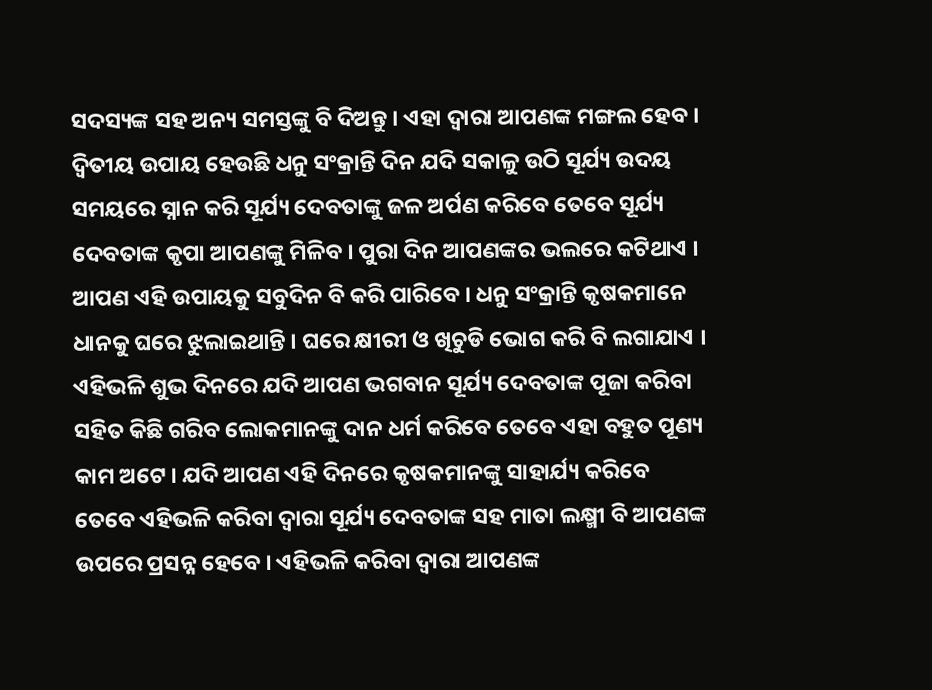ସଦସ୍ୟଙ୍କ ସହ ଅନ୍ୟ ସମସ୍ତଙ୍କୁ ବି ଦିଅନ୍ତୁ । ଏହା ଦ୍ଵାରା ଆପଣଙ୍କ ମଙ୍ଗଲ ହେବ ।
ଦ୍ଵିତୀୟ ଉପାୟ ହେଉଛି ଧନୁ ସଂକ୍ରାନ୍ତି ଦିନ ଯଦି ସକାଳୁ ଉଠି ସୂର୍ଯ୍ୟ ଉଦୟ ସମୟରେ ସ୍ନାନ କରି ସୂର୍ଯ୍ୟ ଦେବତାଙ୍କୁ ଜଳ ଅର୍ପଣ କରିବେ ତେବେ ସୂର୍ଯ୍ୟ ଦେବତାଙ୍କ କୃପା ଆପଣଙ୍କୁ ମିଳିବ । ପୁରା ଦିନ ଆପଣଙ୍କର ଭଲରେ କଟିଥାଏ । ଆପଣ ଏହି ଉପାୟକୁ ସବୁଦିନ ବି କରି ପାରିବେ । ଧନୁ ସଂକ୍ରାନ୍ତି କୃଷକମାନେ ଧାନକୁ ଘରେ ଝୁଲାଇଥାନ୍ତି । ଘରେ କ୍ଷୀରୀ ଓ ଖିଚୁଡି ଭୋଗ କରି ବି ଲଗାଯାଏ ।
ଏହିଭଳି ଶୁଭ ଦିନରେ ଯଦି ଆପଣ ଭଗବାନ ସୂର୍ଯ୍ୟ ଦେବତାଙ୍କ ପୂଜା କରିବା ସହିତ କିଛି ଗରିବ ଲୋକମାନଙ୍କୁ ଦାନ ଧର୍ମ କରିବେ ତେବେ ଏହା ବହୁତ ପୂଣ୍ୟ କାମ ଅଟେ । ଯଦି ଆପଣ ଏହି ଦିନରେ କୃଷକମାନଙ୍କୁ ସାହାର୍ଯ୍ୟ କରିବେ ତେବେ ଏହିଭଳି କରିବା ଦ୍ଵାରା ସୂର୍ଯ୍ୟ ଦେବତାଙ୍କ ସହ ମାତା ଲକ୍ଷ୍ମୀ ବି ଆପଣଙ୍କ ଉପରେ ପ୍ରସନ୍ନ ହେବେ । ଏହିଭଳି କରିବା ଦ୍ଵାରା ଆପଣଙ୍କ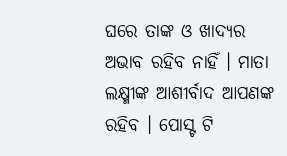ଘରେ ତାଙ୍କ ଓ ଖାଦ୍ୟର ଅଭାବ ରହିବ ନାହିଁ । ମାତା ଲକ୍ଷ୍ମୀଙ୍କ ଆଶୀର୍ବାଦ ଆପଣଙ୍କ ରହିବ । ପୋସ୍ଟ ଟି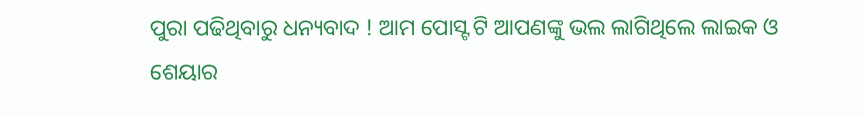ପୁରା ପଢିଥିବାରୁ ଧନ୍ୟବାଦ ! ଆମ ପୋସ୍ଟ ଟି ଆପଣଙ୍କୁ ଭଲ ଲାଗିଥିଲେ ଲାଇକ ଓ ଶେୟାର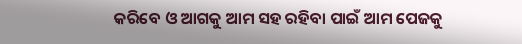କରିବେ ଓ ଆଗକୁ ଆମ ସହ ରହିବା ପାଇଁ ଆମ ପେଜକୁ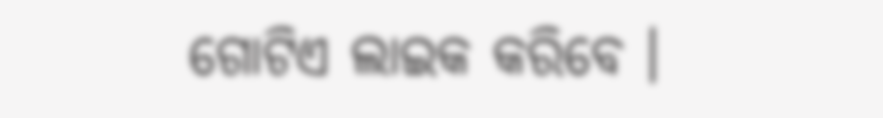ଗୋଟିଏ ଲାଇକ କରିବେ ।